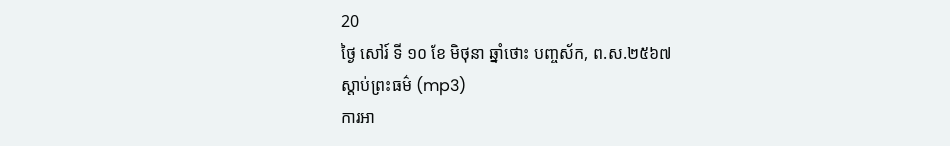20
ថ្ងៃ សៅរ៍ ទី ១០ ខែ មិថុនា ឆ្នាំថោះ បញ្ចស័ក, ព.ស.២៥៦៧
ស្តាប់ព្រះធម៌ (mp3)
ការអា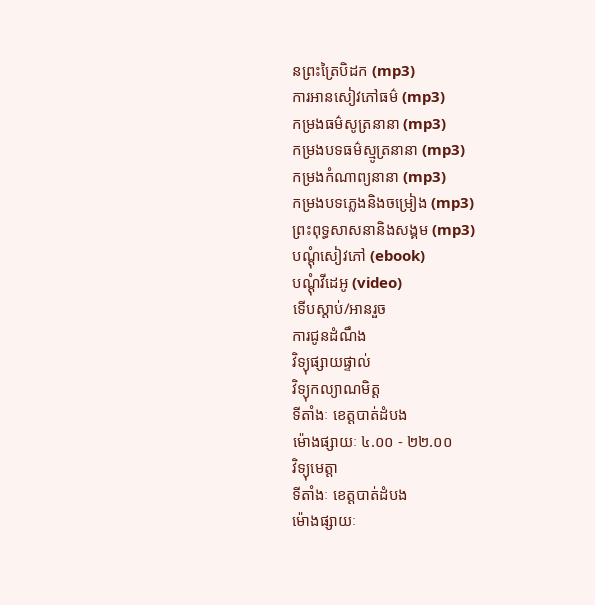នព្រះត្រៃបិដក (mp3)
ការអានសៀវភៅធម៌ (mp3)
កម្រងធម៌សូត្រនានា (mp3)
កម្រងបទធម៌ស្មូត្រនានា (mp3)
កម្រងកំណាព្យនានា (mp3)
កម្រងបទភ្លេងនិងចម្រៀង (mp3)
ព្រះពុទ្ធសាសនានិងសង្គម (mp3)
បណ្តុំសៀវភៅ (ebook)
បណ្តុំវីដេអូ (video)
ទើបស្តាប់/អានរួច
ការជូនដំណឹង
វិទ្យុផ្សាយផ្ទាល់
វិទ្យុកល្យាណមិត្ត
ទីតាំងៈ ខេត្តបាត់ដំបង
ម៉ោងផ្សាយៈ ៤.០០ - ២២.០០
វិទ្យុមេត្តា
ទីតាំងៈ ខេត្តបាត់ដំបង
ម៉ោងផ្សាយៈ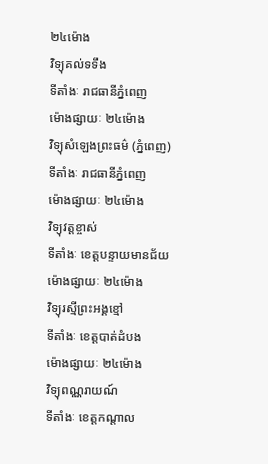២៤ម៉ោង
វិទ្យុគល់ទទឹង
ទីតាំងៈ រាជធានីភ្នំពេញ
ម៉ោងផ្សាយៈ ២៤ម៉ោង
វិទ្យុសំឡេងព្រះធម៌ (ភ្នំពេញ)
ទីតាំងៈ រាជធានីភ្នំពេញ
ម៉ោងផ្សាយៈ ២៤ម៉ោង
វិទ្យុវត្តខ្ចាស់
ទីតាំងៈ ខេត្តបន្ទាយមានជ័យ
ម៉ោងផ្សាយៈ ២៤ម៉ោង
វិទ្យុរស្មីព្រះអង្គខ្មៅ
ទីតាំងៈ ខេត្តបាត់ដំបង
ម៉ោងផ្សាយៈ ២៤ម៉ោង
វិទ្យុពណ្ណរាយណ៍
ទីតាំងៈ ខេត្តកណ្តាល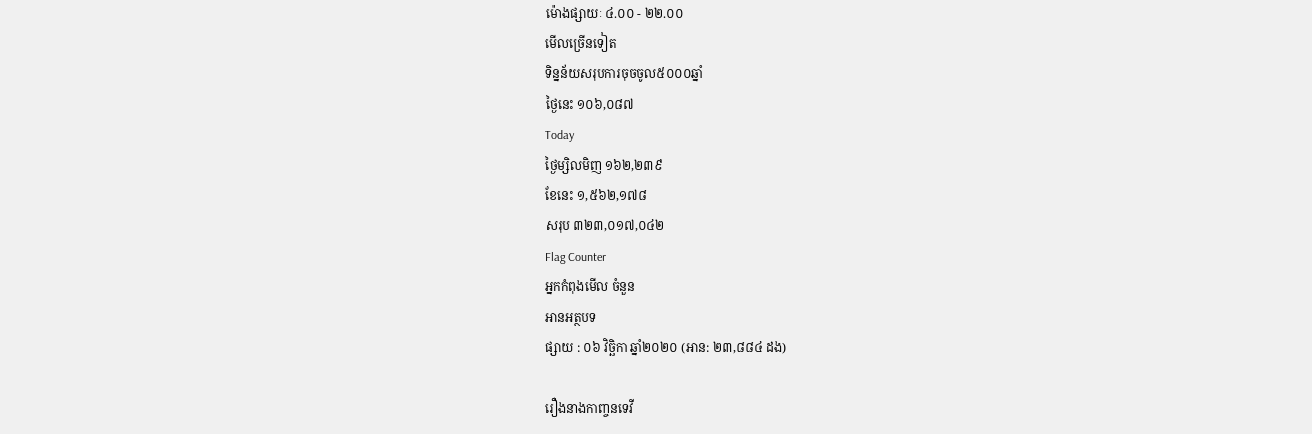ម៉ោងផ្សាយៈ ៤.០០ - ២២.០០
មើលច្រើនទៀត
ទិន្នន័យសរុបការចុចចូល៥០០០ឆ្នាំ
ថ្ងៃនេះ ១០៦,០៨៧
Today
ថ្ងៃម្សិលមិញ ១៦២,២៣៩
ខែនេះ ១,៥៦២,១៧៨
សរុប ៣២៣,០១៧,០៤២
Flag Counter
អ្នកកំពុងមើល ចំនួន
អានអត្ថបទ
ផ្សាយ : ០៦ វិច្ឆិកា ឆ្នាំ២០២០ (អាន: ២៣,៨៨៤ ដង)

រឿងនាងកាញ្ចនទេវី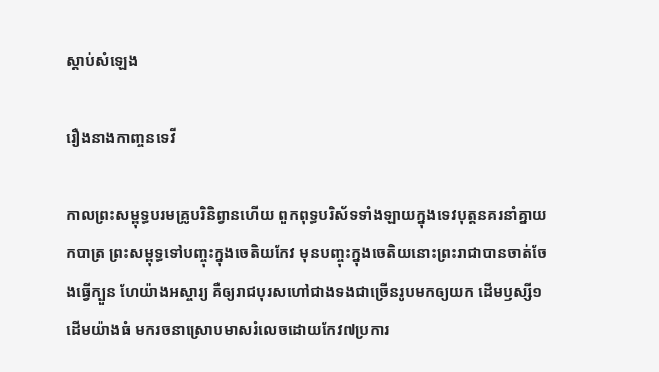ស្តាប់សំឡេង

រឿងនាងកាញ្ចនទេវី

កាលព្រះសម្ពុទ្ធបរមគ្រូបរិនិព្វានហើយ ពួកពុទ្ធបរិស័ទទាំងឡាយក្នុងទេវបុត្តនគរនាំគ្នាយកបាត្រ ព្រះសម្ពុទ្ធទៅបញ្ចុះក្នុងចេតិយកែវ មុនបញ្ចុះក្នុងចេតិយនោះព្រះរាជាបានចាត់ចែងធ្វើក្បួន ហែយ៉ាងអស្ចារ្យ គឺឲ្យរាជបុរសហៅជាងទងជាច្រើនរូបមកឲ្យយក ដើមឫស្សី១ ដើមយ៉ាងធំ មករចនាស្រោបមាសរំលេចដោយកែវ៧ប្រការ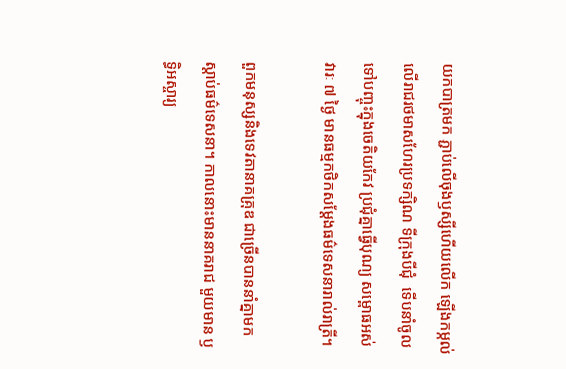យកបាត្រមក ភ្ជាប់លើចុងឫស្សីហើយលើក ឡើងកម្កល់លើរាជរថមាសហែរប្រទក្សិណ ទីក្រុងបីជុំ  ទើបនាំចូលទៅបញ្ចុះក្នុងចេតិយកែវ ប្រជុំគ្នាធ្វើបុណ្យ សម្ពោធអស់វារៈ ៧ ថ្ងៃ មានធម្មកថិកសម្ដែងធម៌ទេសនារាល់រាត្រី។

ពួកមនុស្សនិងទេវតានាគគ្រុឌ ជាច្រើនបាននាំគ្នាមកស្ដាប់ធម៌ទេសនា។ កាលនោះមាននាគរាជ មួយមាន ឫទ្ធិអស្ចារ្យ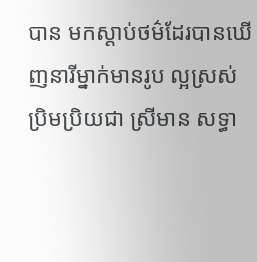បាន មកស្ដាប់ថម៌ដែរបានឃើញនារីម្នាក់មានរូប ល្អស្រស់ប្រិមប្រិយជា ស្រីមាន សទ្ធា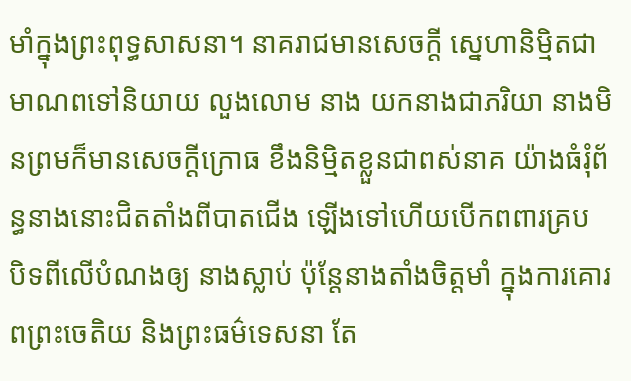មាំក្នុងព្រះពុទ្ធសាសនា។ នាគរាជមានសេចក្ដី ស្នេហានិម្មិតជាមាណពទៅនិយាយ លួងលោម នាង យកនាងជាភរិយា នាងមិនព្រមក៏មានសេចក្ដីក្រោធ ខឹងនិម្មិតខ្លួនជាពស់នាគ យ៉ាងធំរុំព័ន្ធនាងនោះជិតតាំងពីបាតជើង ឡើងទៅហើយបើកពពារគ្រប បិទពីលើបំណងឲ្យ នាងស្លាប់ ប៉ុន្តែនាងតាំងចិត្តមាំ ក្នុងការគោរពព្រះចេតិយ និងព្រះធម៌ទេសនា តែ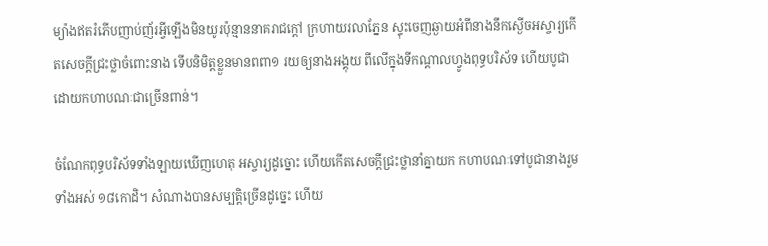ម្យ៉ាងឥតរំភើបញាប់ញ័រអ្វីឡើងមិនយូរប៉ុន្មាននាគរាជក្ដៅ ក្រហាយរលាភ្នែន ស្ទុះចេញឆ្ងាយអំពីនាងនឹកស្ងើចអស្ចារ្យកើតសេចក្ដីជ្រះថ្លាចំពោះនាង ទើបនិមិត្តខ្លួនមានពពា១ រយឲ្យនាងអង្គុយ ពីលើក្នុងទីកណ្ដាលហ្វូងពុទ្ធបរិស័ទ ហើយបូជាដោយកហាបណៈជាច្រើនពាន់។

ចំណែកពុទ្ធបរិស័ទទាំងឡាយឃើញហេតុ អស្ចារ្យដូច្នោះ ហើយកើតសេចក្ដីជ្រះថ្លានាំគ្នាយក កហាបណៈទៅបូជានាងរួមទាំងអស់ ១៨កោដិ។ សំណាងបានសម្បត្តិច្រើនដូច្នេះ ហើយ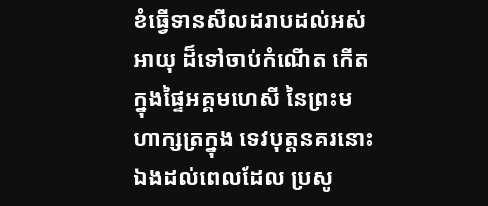ខំធ្វើទានសីលដរាបដល់អស់អាយុ ដ៏ទៅចាប់កំណើត កើតក្នុងផ្ទៃអគ្គមហេសី នៃព្រះមហាក្សត្រក្នុង ទេវបុត្តនគរនោះឯងដល់ពេលដែល ប្រសូ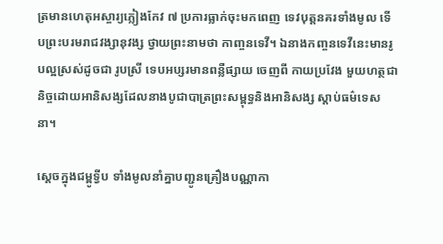ត្រមានហេតុអស្ចារ្យភ្លៀងកែវ ៧ ប្រការធ្លាក់ចុះមកពេញ ទេវបុត្តនគរទាំងមូល ទើបព្រះបរមរាជវង្សានុវង្ស ថ្វាយព្រះនាមថា កាញ្ចនទេវី។ ឯនាងកញ្ចនទេវីនេះមានរូបល្អស្រស់ដូចជា រូបស្រី ទេបអប្សរមានពន្លឺផ្សាយ ចេញពី កាយប្រវែង មួយហត្ថជានិច្ចដោយអានិសង្សដែលនាងបូជាបាត្រព្រះសម្ពុទ្ធនិងអានិសង្ស ស្ដាប់ធម៌ទេសនា។

ស្ដេចក្នុងជម្ពូទ្វីប ទាំងមូលនាំគ្នាបញ្ជូនគ្រឿងបណ្ណាកា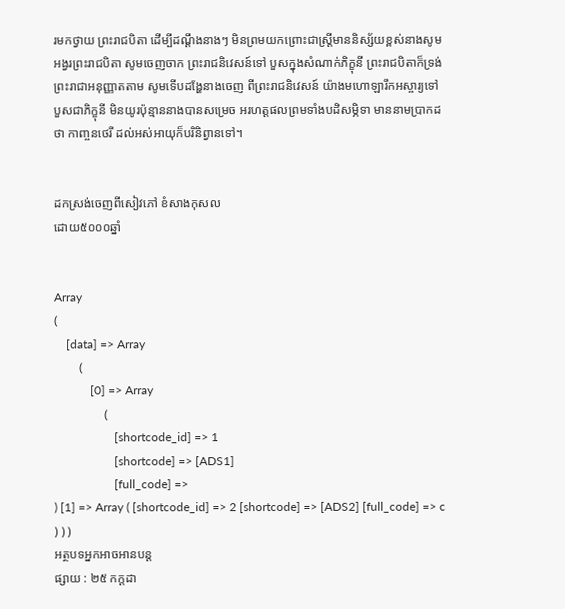រមកថ្វាយ ព្រះរាជបិតា ដើម្បីដណ្ដឹងនាងៗ មិនព្រមយកព្រោះជាស្ត្រីមាននិស្ស័យខ្ពស់នាងសូម អង្វរព្រះរាជបិតា សូមចេញចាក ព្រះរាជនិវេសន៍ទៅ បួសក្នុងសំណាក់ភិក្ខុនី ព្រះរាជបិតាក៏ទ្រង់ព្រះរាជាអនុញ្ញាតតាម សូមទើបដង្ហែនាងចេញ ពីព្រះរាជនិវេសន៍ យ៉ាងមហោឡារឹកអស្ចារ្យទៅ បួសជាភិក្ខុនី មិនយូរប៉ុន្មាននាងបានសម្រេច អរហត្តផលព្រមទាំងបដិសម្ភិទា មាននាមប្រាកដថា កាញ្ចនថេរី ដល់អស់អាយុក៏បរិនិព្វានទៅ។


ដកស្រង់ចេញពីសៀវភៅ ខំសាងកុសល
ដោយ៥០០០ឆ្នាំ


Array
(
    [data] => Array
        (
            [0] => Array
                (
                    [shortcode_id] => 1
                    [shortcode] => [ADS1]
                    [full_code] =>
) [1] => Array ( [shortcode_id] => 2 [shortcode] => [ADS2] [full_code] => c ) ) )
អត្ថបទអ្នកអាចអានបន្ត
ផ្សាយ : ២៥ កក្តដា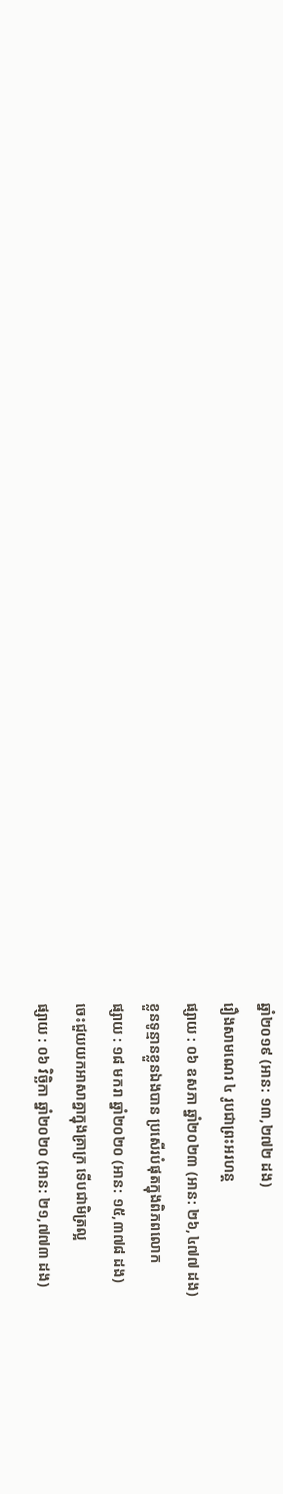ឆ្នាំ២០១៩ (អាន: ១៣,២៧២ ដង)
រឿងសាមណេរ ៤ រូបជាព្រះអរហន្ត
ផ្សាយ : ០៦ ឧសភា ឆ្នាំ២០២៣ (អាន: ២៦,៤៧៧ ដង)
ខ្លួនទូន្មានខ្លួនឯងបាន ប្រសើរបំផុតក្នុងពិភពលោក
ផ្សាយ : ១៨ មករា ឆ្នាំ២០២០ (អាន: ១៥,៣៧៨ ដង)
ចេះជួយយកអាសាគ្នាក្នុងគ្រាក្រ ទើបជាមិត្រល្អ
ផ្សាយ : ០៦ វិច្ឆិកា ឆ្នាំ២០២០ (អាន: ២១,៧៧៣ ដង)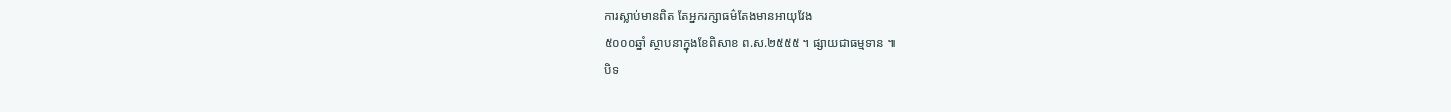ការស្លាប់មានពិត តែអ្នករក្សាធម៌តែងមានអាយុវែង
៥០០០ឆ្នាំ ស្ថាបនាក្នុងខែពិសាខ ព.ស.២៥៥៥ ។ ផ្សាយជាធម្មទាន ៕
បិទ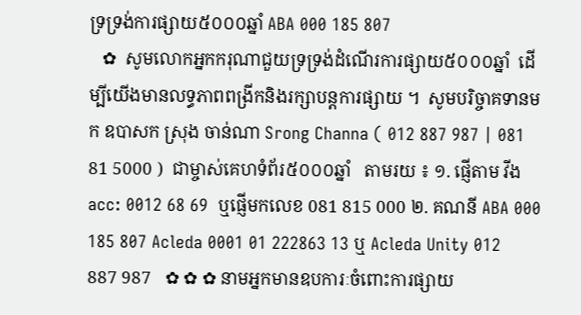ទ្រទ្រង់ការផ្សាយ៥០០០ឆ្នាំ ABA 000 185 807
   ✿  សូមលោកអ្នកករុណាជួយទ្រទ្រង់ដំណើរការផ្សាយ៥០០០ឆ្នាំ  ដើម្បីយើងមានលទ្ធភាពពង្រីកនិងរក្សាបន្តការផ្សាយ ។  សូមបរិច្ចាគទានមក ឧបាសក ស្រុង ចាន់ណា Srong Channa ( 012 887 987 | 081 81 5000 )  ជាម្ចាស់គេហទំព័រ៥០០០ឆ្នាំ   តាមរយ ៖ ១. ផ្ញើតាម វីង acc: 0012 68 69  ឬផ្ញើមកលេខ 081 815 000 ២. គណនី ABA 000 185 807 Acleda 0001 01 222863 13 ឬ Acleda Unity 012 887 987   ✿ ✿ ✿ នាមអ្នកមានឧបការៈចំពោះការផ្សាយ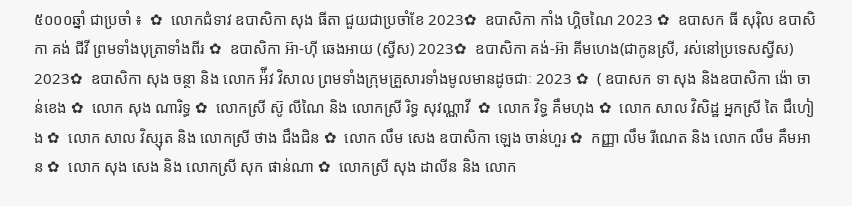៥០០០ឆ្នាំ ជាប្រចាំ ៖  ✿  លោកជំទាវ ឧបាសិកា សុង ធីតា ជួយជាប្រចាំខែ 2023✿  ឧបាសិកា កាំង ហ្គិចណៃ 2023 ✿  ឧបាសក ធី សុរ៉ិល ឧបាសិកា គង់ ជីវី ព្រមទាំងបុត្រាទាំងពីរ ✿  ឧបាសិកា អ៊ា-ហុី ឆេងអាយ (ស្វីស) 2023✿  ឧបាសិកា គង់-អ៊ា គីមហេង(ជាកូនស្រី, រស់នៅប្រទេសស្វីស) 2023✿  ឧបាសិកា សុង ចន្ថា និង លោក អ៉ីវ វិសាល ព្រមទាំងក្រុមគ្រួសារទាំងមូលមានដូចជាៈ 2023 ✿  ( ឧបាសក ទា សុង និងឧបាសិកា ង៉ោ ចាន់ខេង ✿  លោក សុង ណារិទ្ធ ✿  លោកស្រី ស៊ូ លីណៃ និង លោកស្រី រិទ្ធ សុវណ្ណាវី  ✿  លោក វិទ្ធ គឹមហុង ✿  លោក សាល វិសិដ្ឋ អ្នកស្រី តៃ ជឹហៀង ✿  លោក សាល វិស្សុត និង លោកស្រី ថាង ជឹងជិន ✿  លោក លឹម សេង ឧបាសិកា ឡេង ចាន់ហួរ ✿  កញ្ញា លឹម រីណេត និង លោក លឹម គឹមអាន ✿  លោក សុង សេង និង លោកស្រី សុក ផាន់ណា ✿  លោកស្រី សុង ដាលីន និង លោក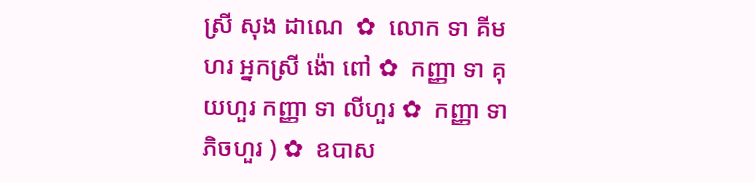ស្រី សុង ដាណេ  ✿  លោក ទា គីមហរ អ្នកស្រី ង៉ោ ពៅ ✿  កញ្ញា ទា គុយហួរ កញ្ញា ទា លីហួរ ✿  កញ្ញា ទា ភិចហួរ ) ✿  ឧបាស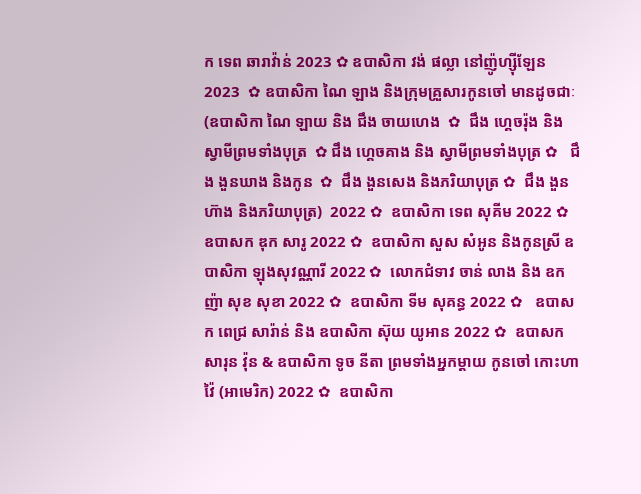ក ទេព ឆារាវ៉ាន់ 2023 ✿ ឧបាសិកា វង់ ផល្លា នៅញ៉ូហ្ស៊ីឡែន 2023  ✿ ឧបាសិកា ណៃ ឡាង និងក្រុមគ្រួសារកូនចៅ មានដូចជាៈ (ឧបាសិកា ណៃ ឡាយ និង ជឹង ចាយហេង  ✿  ជឹង ហ្គេចរ៉ុង និង ស្វាមីព្រមទាំងបុត្រ  ✿ ជឹង ហ្គេចគាង និង ស្វាមីព្រមទាំងបុត្រ ✿   ជឹង ងួនឃាង និងកូន  ✿  ជឹង ងួនសេង និងភរិយាបុត្រ ✿  ជឹង ងួនហ៊ាង និងភរិយាបុត្រ)  2022 ✿  ឧបាសិកា ទេព សុគីម 2022 ✿  ឧបាសក ឌុក សារូ 2022 ✿  ឧបាសិកា សួស សំអូន និងកូនស្រី ឧបាសិកា ឡុងសុវណ្ណារី 2022 ✿  លោកជំទាវ ចាន់ លាង និង ឧកញ៉ា សុខ សុខា 2022 ✿  ឧបាសិកា ទីម សុគន្ធ 2022 ✿   ឧបាសក ពេជ្រ សារ៉ាន់ និង ឧបាសិកា ស៊ុយ យូអាន 2022 ✿  ឧបាសក សារុន វ៉ុន & ឧបាសិកា ទូច នីតា ព្រមទាំងអ្នកម្តាយ កូនចៅ កោះហាវ៉ៃ (អាមេរិក) 2022 ✿  ឧបាសិកា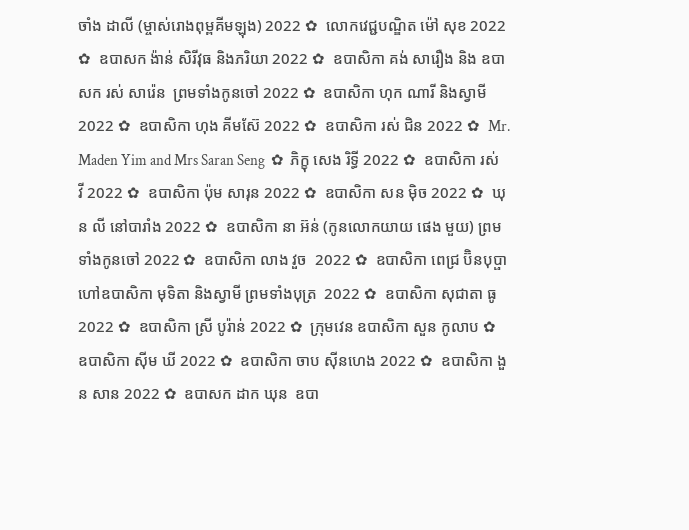ចាំង ដាលី (ម្ចាស់រោងពុម្ពគីមឡុង) 2022 ✿  លោកវេជ្ជបណ្ឌិត ម៉ៅ សុខ 2022 ✿  ឧបាសក ង៉ាន់ សិរីវុធ និងភរិយា 2022 ✿  ឧបាសិកា គង់ សារឿង និង ឧបាសក រស់ សារ៉េន  ព្រមទាំងកូនចៅ 2022 ✿  ឧបាសិកា ហុក ណារី និងស្វាមី 2022 ✿  ឧបាសិកា ហុង គីមស៊ែ 2022 ✿  ឧបាសិកា រស់ ជិន 2022 ✿  Mr. Maden Yim and Mrs Saran Seng  ✿  ភិក្ខុ សេង រិទ្ធី 2022 ✿  ឧបាសិកា រស់ វី 2022 ✿  ឧបាសិកា ប៉ុម សារុន 2022 ✿  ឧបាសិកា សន ម៉ិច 2022 ✿  ឃុន លី នៅបារាំង 2022 ✿  ឧបាសិកា នា អ៊ន់ (កូនលោកយាយ ផេង មួយ) ព្រមទាំងកូនចៅ 2022 ✿  ឧបាសិកា លាង វួច  2022 ✿  ឧបាសិកា ពេជ្រ ប៊ិនបុប្ផា ហៅឧបាសិកា មុទិតា និងស្វាមី ព្រមទាំងបុត្រ  2022 ✿  ឧបាសិកា សុជាតា ធូ  2022 ✿  ឧបាសិកា ស្រី បូរ៉ាន់ 2022 ✿  ក្រុមវេន ឧបាសិកា សួន កូលាប ✿  ឧបាសិកា ស៊ីម ឃី 2022 ✿  ឧបាសិកា ចាប ស៊ីនហេង 2022 ✿  ឧបាសិកា ងួន សាន 2022 ✿  ឧបាសក ដាក ឃុន  ឧបា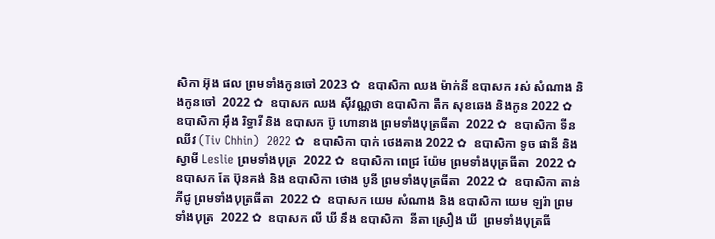សិកា អ៊ុង ផល ព្រមទាំងកូនចៅ 2023 ✿  ឧបាសិកា ឈង ម៉ាក់នី ឧបាសក រស់ សំណាង និងកូនចៅ  2022 ✿  ឧបាសក ឈង សុីវណ្ណថា ឧបាសិកា តឺក សុខឆេង និងកូន 2022 ✿  ឧបាសិកា អុឹង រិទ្ធារី និង ឧបាសក ប៊ូ ហោនាង ព្រមទាំងបុត្រធីតា  2022 ✿  ឧបាសិកា ទីន ឈីវ (Tiv Chhin)  2022 ✿  ឧបាសិកា បាក់ ថេងគាង 2022 ✿  ឧបាសិកា ទូច ផានី និង ស្វាមី Leslie ព្រមទាំងបុត្រ  2022 ✿  ឧបាសិកា ពេជ្រ យ៉ែម ព្រមទាំងបុត្រធីតា  2022 ✿  ឧបាសក តែ ប៊ុនគង់ និង ឧបាសិកា ថោង បូនី ព្រមទាំងបុត្រធីតា  2022 ✿  ឧបាសិកា តាន់ ភីជូ ព្រមទាំងបុត្រធីតា  2022 ✿  ឧបាសក យេម សំណាង និង ឧបាសិកា យេម ឡរ៉ា ព្រមទាំងបុត្រ  2022 ✿  ឧបាសក លី ឃី នឹង ឧបាសិកា  នីតា ស្រឿង ឃី  ព្រមទាំងបុត្រធី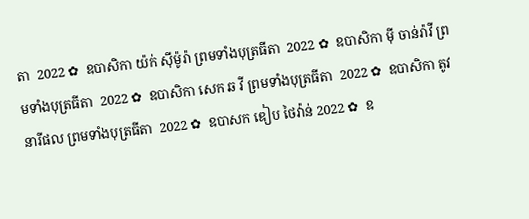តា  2022 ✿  ឧបាសិកា យ៉ក់ សុីម៉ូរ៉ា ព្រមទាំងបុត្រធីតា  2022 ✿  ឧបាសិកា មុី ចាន់រ៉ាវី ព្រមទាំងបុត្រធីតា  2022 ✿  ឧបាសិកា សេក ឆ វី ព្រមទាំងបុត្រធីតា  2022 ✿  ឧបាសិកា តូវ នារីផល ព្រមទាំងបុត្រធីតា  2022 ✿  ឧបាសក ឌៀប ថៃវ៉ាន់ 2022 ✿  ឧ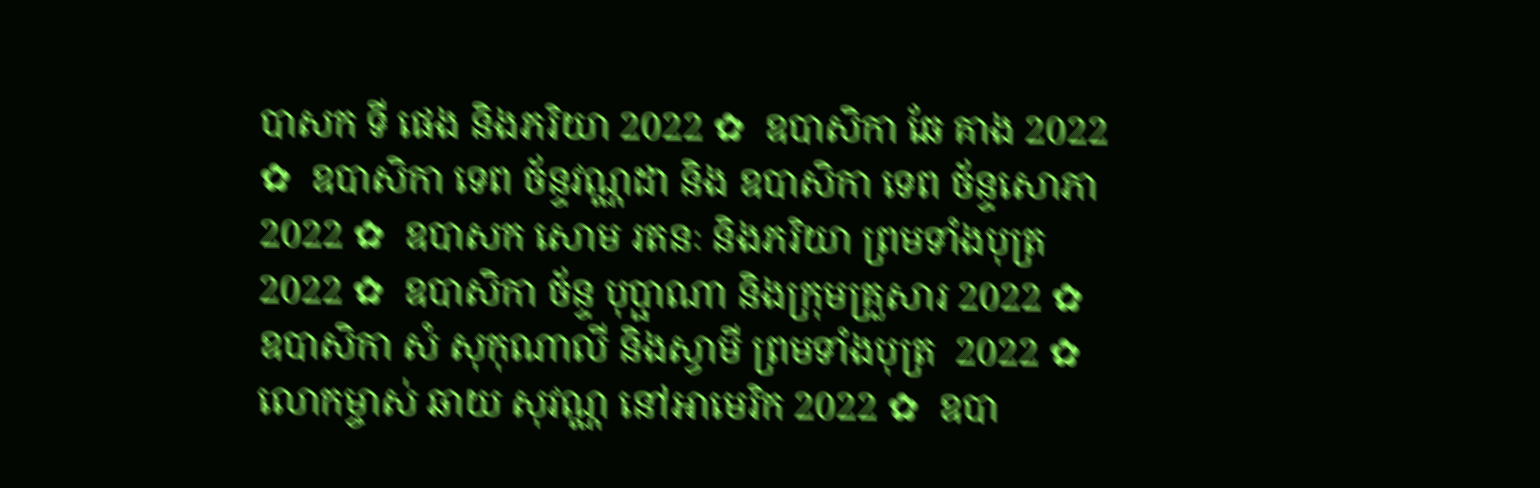បាសក ទី ផេង និងភរិយា 2022 ✿  ឧបាសិកា ឆែ គាង 2022 ✿  ឧបាសិកា ទេព ច័ន្ទវណ្ណដា និង ឧបាសិកា ទេព ច័ន្ទសោភា  2022 ✿  ឧបាសក សោម រតនៈ និងភរិយា ព្រមទាំងបុត្រ  2022 ✿  ឧបាសិកា ច័ន្ទ បុប្ផាណា និងក្រុមគ្រួសារ 2022 ✿  ឧបាសិកា សំ សុកុណាលី និងស្វាមី ព្រមទាំងបុត្រ  2022 ✿  លោកម្ចាស់ ឆាយ សុវណ្ណ នៅអាមេរិក 2022 ✿  ឧបា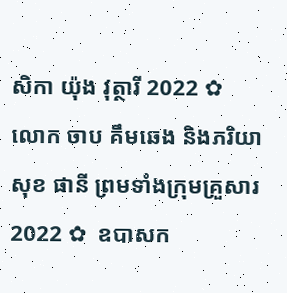សិកា យ៉ុង វុត្ថារី 2022 ✿  លោក ចាប គឹមឆេង និងភរិយា សុខ ផានី ព្រមទាំងក្រុមគ្រួសារ 2022 ✿  ឧបាសក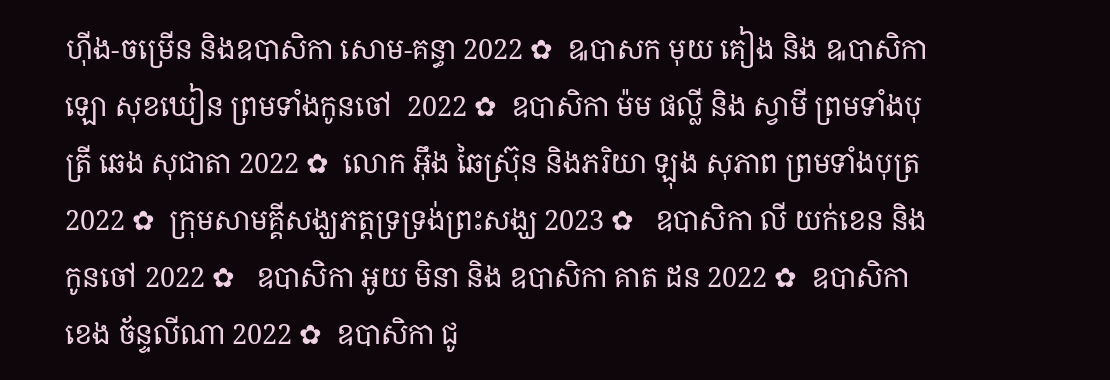ហ៊ីង-ចម្រើន និងឧបាសិកា សោម-គន្ធា 2022 ✿  ឩបាសក មុយ គៀង និង ឩបាសិកា ឡោ សុខឃៀន ព្រមទាំងកូនចៅ  2022 ✿  ឧបាសិកា ម៉ម ផល្លី និង ស្វាមី ព្រមទាំងបុត្រី ឆេង សុជាតា 2022 ✿  លោក អ៊ឹង ឆៃស្រ៊ុន និងភរិយា ឡុង សុភាព ព្រមទាំងបុត្រ 2022 ✿  ក្រុមសាមគ្គីសង្ឃភត្តទ្រទ្រង់ព្រះសង្ឃ 2023 ✿   ឧបាសិកា លី យក់ខេន និងកូនចៅ 2022 ✿   ឧបាសិកា អូយ មិនា និង ឧបាសិកា គាត ដន 2022 ✿  ឧបាសិកា ខេង ច័ន្ទលីណា 2022 ✿  ឧបាសិកា ជូ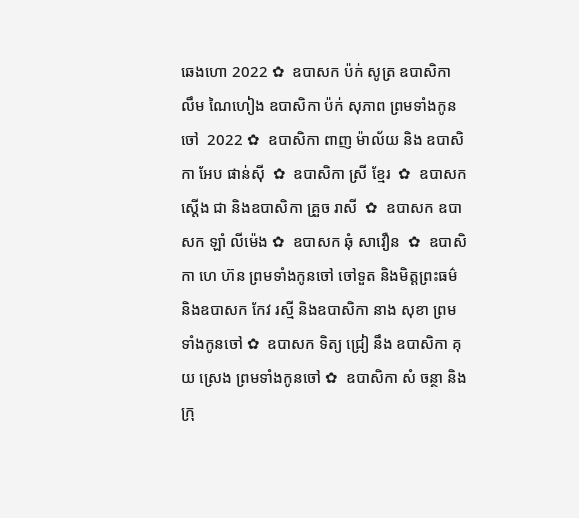ឆេងហោ 2022 ✿  ឧបាសក ប៉ក់ សូត្រ ឧបាសិកា លឹម ណៃហៀង ឧបាសិកា ប៉ក់ សុភាព ព្រមទាំងកូនចៅ  2022 ✿  ឧបាសិកា ពាញ ម៉ាល័យ និង ឧបាសិកា អែប ផាន់ស៊ី  ✿  ឧបាសិកា ស្រី ខ្មែរ  ✿  ឧបាសក ស្តើង ជា និងឧបាសិកា គ្រួច រាសី  ✿  ឧបាសក ឧបាសក ឡាំ លីម៉េង ✿  ឧបាសក ឆុំ សាវឿន  ✿  ឧបាសិកា ហេ ហ៊ន ព្រមទាំងកូនចៅ ចៅទួត និងមិត្តព្រះធម៌ និងឧបាសក កែវ រស្មី និងឧបាសិកា នាង សុខា ព្រមទាំងកូនចៅ ✿  ឧបាសក ទិត្យ ជ្រៀ នឹង ឧបាសិកា គុយ ស្រេង ព្រមទាំងកូនចៅ ✿  ឧបាសិកា សំ ចន្ថា និងក្រុ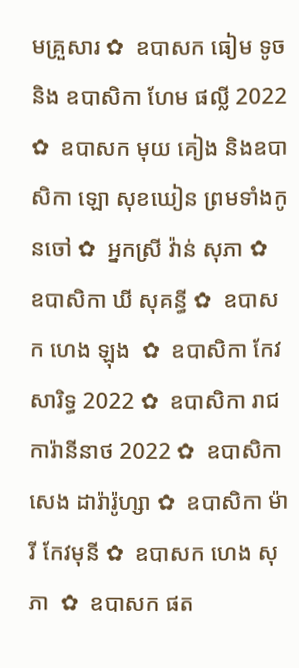មគ្រួសារ ✿  ឧបាសក ធៀម ទូច និង ឧបាសិកា ហែម ផល្លី 2022 ✿  ឧបាសក មុយ គៀង និងឧបាសិកា ឡោ សុខឃៀន ព្រមទាំងកូនចៅ ✿  អ្នកស្រី វ៉ាន់ សុភា ✿  ឧបាសិកា ឃី សុគន្ធី ✿  ឧបាសក ហេង ឡុង  ✿  ឧបាសិកា កែវ សារិទ្ធ 2022 ✿  ឧបាសិកា រាជ ការ៉ានីនាថ 2022 ✿  ឧបាសិកា សេង ដារ៉ារ៉ូហ្សា ✿  ឧបាសិកា ម៉ារី កែវមុនី ✿  ឧបាសក ហេង សុភា  ✿  ឧបាសក ផត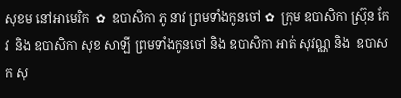សុខម នៅអាមេរិក  ✿  ឧបាសិកា ភូ នាវ ព្រមទាំងកូនចៅ ✿  ក្រុម ឧបាសិកា ស្រ៊ុន កែវ  និង ឧបាសិកា សុខ សាឡី ព្រមទាំងកូនចៅ និង ឧបាសិកា អាត់ សុវណ្ណ និង  ឧបាសក សុ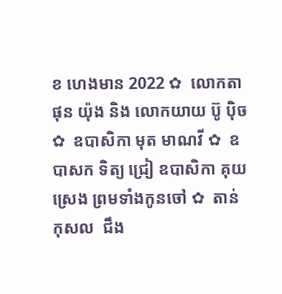ខ ហេងមាន 2022 ✿  លោកតា ផុន យ៉ុង និង លោកយាយ ប៊ូ ប៉ិច ✿  ឧបាសិកា មុត មាណវី ✿  ឧបាសក ទិត្យ ជ្រៀ ឧបាសិកា គុយ ស្រេង ព្រមទាំងកូនចៅ ✿  តាន់ កុសល  ជឹង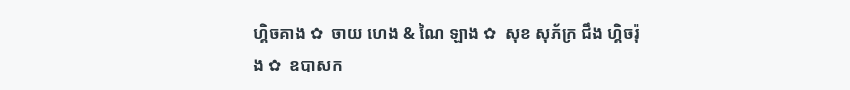ហ្គិចគាង ✿  ចាយ ហេង & ណៃ ឡាង ✿  សុខ សុភ័ក្រ ជឹង ហ្គិចរ៉ុង ✿  ឧបាសក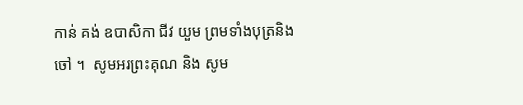កាន់ គង់ ឧបាសិកា ជីវ យួម ព្រមទាំងបុត្រនិង ចៅ ។  សូមអរព្រះគុណ និង សូម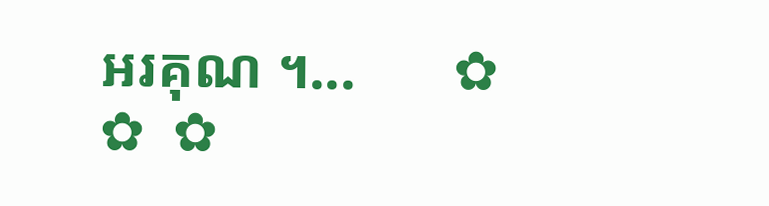អរគុណ ។...       ✿  ✿  ✿